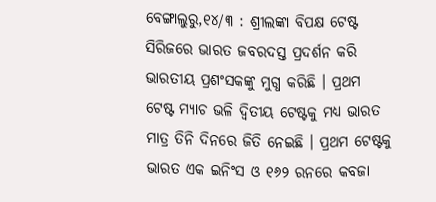ବେଙ୍ଗାଲୁରୁ,୧୪/୩ : ଶ୍ରୀଲଙ୍କା ବିପକ୍ଷ ଟେଷ୍ଟ ସିରିଜରେ ଭାରତ ଜବରଦସ୍ତ ପ୍ରଦର୍ଶନ କରି ଭାରତୀୟ ପ୍ରଶଂସକଙ୍କୁ ମୁଗ୍ଧ କରିଛି । ପ୍ରଥମ ଟେଷ୍ଟ ମ୍ୟାଚ ଭଳି ଦ୍ୱିତୀୟ ଟେଷ୍ଟକୁ ମଧ୍ୟ ଭାରତ ମାତ୍ର ତିନି ଦିନରେ ଜିତି ନେଇଛି । ପ୍ରଥମ ଟେଷ୍ଟକୁ ଭାରତ ଏକ ଇନିଂସ ଓ ୧୬୨ ରନରେ କବଜା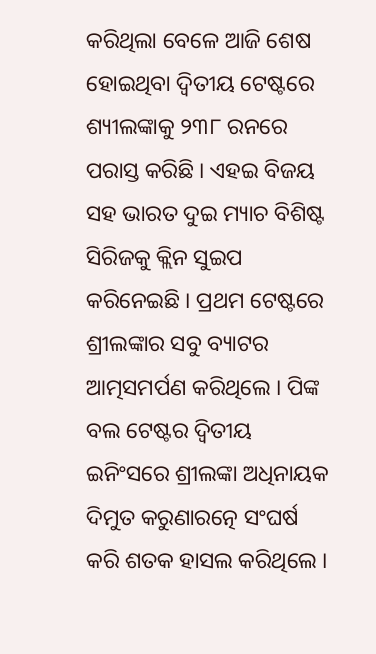କରିଥିଲା ବେଳେ ଆଜି ଶେଷ ହୋଇଥିବା ଦ୍ୱିତୀୟ ଟେଷ୍ଟରେ ଶ୍ୟୀଲଙ୍କାକୁ ୨୩୮ ରନରେ ପରାସ୍ତ କରିଛି । ଏହଇ ବିଜୟ ସହ ଭାରତ ଦୁଇ ମ୍ୟାଚ ବିଶିଷ୍ଟ ସିରିଜକୁ କ୍ଲିନ ସୁଇପ କରିନେଇଛି । ପ୍ରଥମ ଟେଷ୍ଟରେ ଶ୍ରୀଲଙ୍କାର ସବୁ ବ୍ୟାଟର ଆତ୍ମସମର୍ପଣ କରିଥିଲେ । ପିଙ୍କ ବଲ ଟେଷ୍ଟର ଦ୍ୱିତୀୟ ଇନିଂସରେ ଶ୍ରୀଲଙ୍କା ଅଧିନାୟକ ଦିମୁତ କରୁଣାରତ୍ନେ ସଂଘର୍ଷ କରି ଶତକ ହାସଲ କରିଥିଲେ ।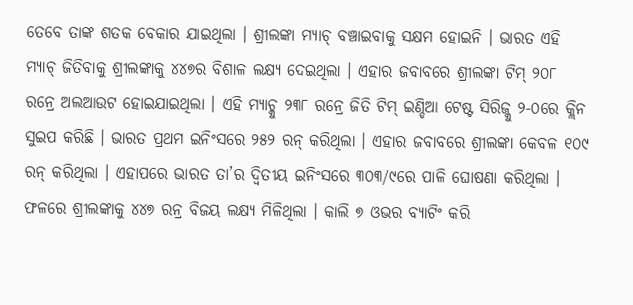ତେବେ ତାଙ୍କ ଶତକ ବେକାର ଯାଇଥିଲା । ଶ୍ରୀଲଙ୍କା ମ୍ୟାଚ୍ ବଞ୍ଚାଇବାକୁ ସକ୍ଷମ ହୋଇନି । ଭାରତ ଏହି ମ୍ୟାଚ୍ ଜିତିବାକୁ ଶ୍ରୀଲଙ୍କାକୁ ୪୪୭ର ବିଶାଳ ଲକ୍ଷ୍ୟ ଦେଇଥିଲା । ଏହାର ଜବାବରେ ଶ୍ରୀଲଙ୍କା ଟିମ୍ ୨୦୮ ରନ୍ରେ ଅଲଆଉଟ ହୋଇଯାଇଥିଲା । ଏହି ମ୍ୟାଚ୍କୁ ୨୩୮ ରନ୍ରେ ଜିତି ଟିମ୍ ଇଣ୍ଡିଆ ଟେଷ୍ଟ ସିରିଜ୍କୁ ୨-୦ରେ କ୍ଲିନ ସୁଇପ କରିଛି । ଭାରତ ପ୍ରଥମ ଇନିଂସରେ ୨୫୨ ରନ୍ କରିଥିଲା । ଏହାର ଜବାବରେ ଶ୍ରୀଲଙ୍କା କେବଳ ୧୦୯ ରନ୍ କରିଥିଲା । ଏହାପରେ ଭାରତ ତା’ର ଦ୍ୱିତୀୟ ଇନିଂସରେ ୩୦୩/୯ରେ ପାଳି ଘୋଷଣା କରିଥିଲା । ଫଳରେ ଶ୍ରୀଲଙ୍କାକୁ ୪୪୭ ରନ୍ର ବିଜୟ ଲକ୍ଷ୍ୟ ମିଳିଥିଲା । କାଲି ୭ ଓଭର ବ୍ୟାଟିଂ କରି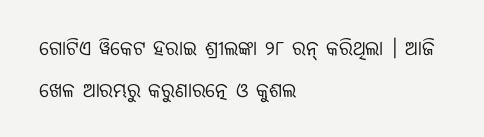ଗୋଟିଏ ୱିକେଟ ହରାଇ ଶ୍ରୀଲଙ୍କା ୨୮ ରନ୍ କରିଥିଲା । ଆଜି ଖେଳ ଆରମ୍ଭରୁ କରୁଣାରତ୍ନେ ଓ କୁଶଲ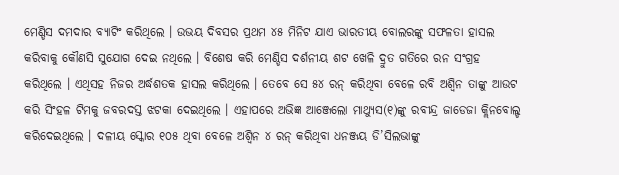ମେଣ୍ଡିସ ଦମଦାର ବ୍ୟାଟିଂ କରିଥିଲେ । ଉଭୟ ଦିବସର ପ୍ରଥମ ୪୫ ମିନିଟ ଯାଏ ଭାରତୀୟ ବୋଲରଙ୍କୁ ସଫଳତା ହାସଲ କରିବାକୁ କୌଣସି ସୁଯୋଗ ଦେଇ ନଥିଲେ । ବିଶେଷ କରି ମେଣ୍ଡିସ ଦର୍ଶନୀୟ ଶଟ ଖେଳି ଦ୍ରୁତ ଗତିରେ ରନ ସଂଗ୍ରହ କରିଥିଲେ । ଏଥିସହ ନିଜର ଅର୍ଦ୍ଧଶତକ ହାସଲ କରିଥିଲେ । ତେବେ ସେ ୫୪ ରନ୍ କରିଥିବା ବେଳେ ରବି ଅଶ୍ୱିନ ତାଙ୍କୁ ଆଉଟ କରି ସିଂହଳ ଟିମକୁ ଜବରଦସ୍ତ ଝଟକା ଦେଇଥିଲେ । ଏହାପରେ ଅଭିଜ୍ଞ ଆଞ୍ଜେଲୋ ମାଥ୍ୟୁସ(୧)ଙ୍କୁ ରବୀନ୍ଦ୍ର ଜାଡେଜା କ୍ଲିନବୋଲ୍ଡ କରିଦେଇଥିଲେ । ଦଳୀୟ ସ୍କୋର ୧୦୫ ଥିବା ବେଳେ ଅଶ୍ୱିନ ୪ ରନ୍ କରିଥିବା ଧନଞ୍ଜୟ ଡି’ସିଲଭାଙ୍କୁ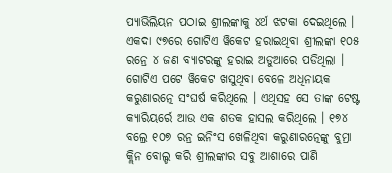ପ୍ୟାଭିଲିୟନ ପଠାଇ ଶ୍ରୀଲଙ୍କାକୁ ୪ର୍ଥ ଝଟକା ଦେଇଥିଲେ । ଏକଦା ୯୭ରେ ଗୋଟିଏ ୱିକେଟ ହରାଇଥିବା ଶ୍ରୀଲଙ୍କା ୧୦୫ ରନ୍ରେ ୪ ଜଣ ବ୍ୟାଟରଙ୍କୁ ହରାଇ ଅଡୁଆରେ ପଡିଥିଲା । ଗୋଟିଏ ପଟେ ୱିକେଟ ଖସୁଥିବା ବେଳେ ଅଧିନାୟକ କରୁଣାରତ୍ନେ ସଂଘର୍ଷ କରିଥିଲେ । ଏଥିସହ ସେ ତାଙ୍କ ଟେଷ୍ଟ କ୍ୟାରିୟର୍ରେ ଆଉ ଏକ ଶତକ ହାସଲ କରିଥିଲେ । ୧୭୪ ବଲ୍ରେ ୧୦୭ ରନ୍ର ଇନିଂସ ଖେଳିଥିବା କରୁଣାରତ୍ନେଙ୍କୁ ବୁମ୍ରା କ୍ଲିନ ବୋଲ୍ଡ କରି ଶ୍ରୀଲଙ୍କାର ସବୁ ଆଶାରେ ପାଣି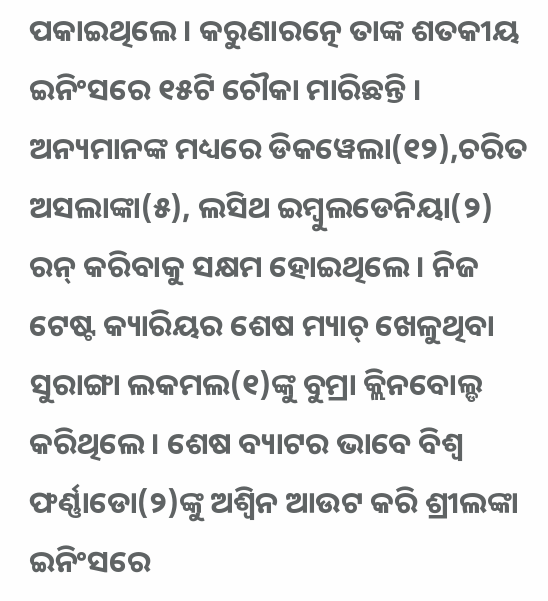ପକାଇଥିଲେ । କରୁଣାରତ୍ନେ ତାଙ୍କ ଶତକୀୟ ଇନିଂସରେ ୧୫ଟି ଚୌକା ମାରିଛନ୍ତି । ଅନ୍ୟମାନଙ୍କ ମଧ୍ୟରେ ଡିକୱେଲା(୧୨),ଚରିତ ଅସଲାଙ୍କା(୫), ଲସିଥ ଇମ୍ବୁଲଡେନିୟା(୨) ରନ୍ କରିବାକୁ ସକ୍ଷମ ହୋଇଥିଲେ । ନିଜ ଟେଷ୍ଟ କ୍ୟାରିୟର ଶେଷ ମ୍ୟାଚ୍ ଖେଳୁଥିବା ସୁରାଙ୍ଗା ଲକମଲ(୧)ଙ୍କୁ ବୁମ୍ରା କ୍ଲିନବୋଲ୍ଡ କରିଥିଲେ । ଶେଷ ବ୍ୟାଟର ଭାବେ ବିଶ୍ୱ ଫର୍ଣ୍ଣାଡୋ(୨)ଙ୍କୁ ଅଶ୍ୱିନ ଆଉଟ କରି ଶ୍ରୀଲଙ୍କା ଇନିଂସରେ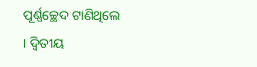ପୂର୍ଣ୍ଣଚ୍ଛେଦ ଟାଣିଥିଲେ । ଦ୍ୱିତୀୟ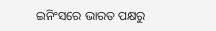ଇନିଂସରେ ଭାରତ ପକ୍ଷରୁ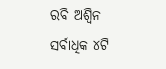ରବି ଅଶ୍ୱିନ ସର୍ବାଧିକ ୪ଟି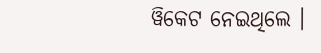ୱିକେଟ ନେଇଥିଲେ ।